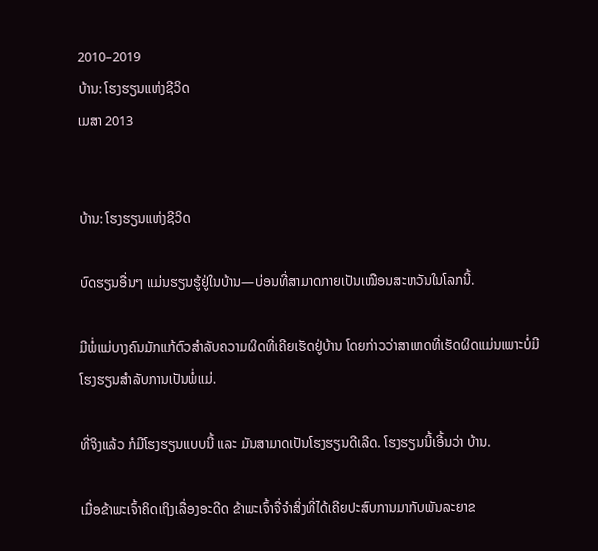2010–2019
ບ້ານ: ໂຮງຮຽນແຫ່ງຊີວິດ
ເມສາ 2013


ບ້ານ: ໂຮງຮຽນແຫ່ງຊີວິດ

ບົດຮຽນອື່ນໆ ແມ່ນຮຽນຮູ້ຢູ່ໃນບ້ານ—ບ່ອນທີ່ສາມາດກາຍເປັນເໝືອນສະຫວັນໃນໂລກນີ້.

ມີພໍ່ແມ່ບາງຄົນມັກແກ້ຕົວສຳລັບຄວາມຜິດທີ່ເຄີຍເຮັດຢູ່ບ້ານ ໂດຍກ່າວວ່າສາເຫດທີ່ເຮັດຜິດແມ່ນເພາະບໍ່ມີໂຮງຮຽນສຳລັບການເປັນພໍ່ແມ່.

ທີ່ຈິງແລ້ວ ກໍມີໂຮງຮຽນແບບນີ້ ແລະ ມັນສາມາດເປັນໂຮງຮຽນດີເລີດ. ໂຮງຮຽນນີ້ເອີ້ນວ່າ ບ້ານ.

ເມື່ອຂ້າພະເຈົ້າຄິດເຖິງເລື່ອງອະດີດ ຂ້າພະເຈົ້າຈື່ຈຳສິ່ງທີ່ໄດ້ເຄີຍປະສົບການມາກັບພັນລະຍາຂ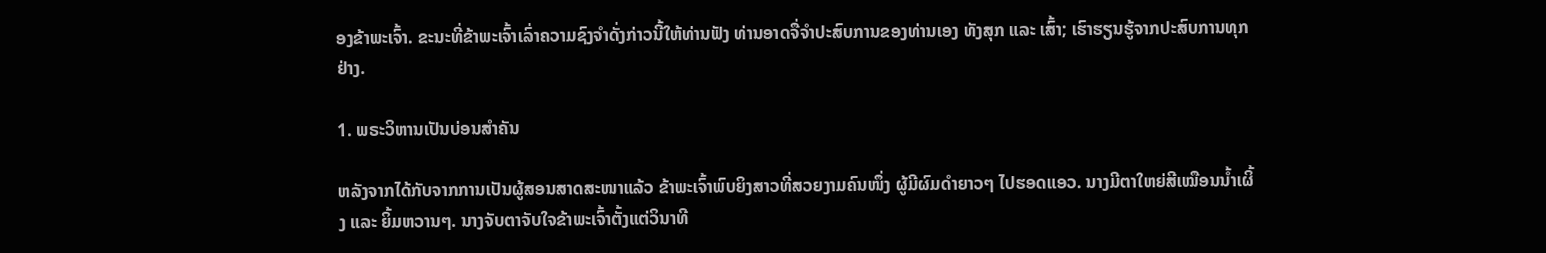ອງຂ້າພະເຈົ້າ. ຂະນະທີ່ຂ້າພະເຈົ້າເລົ່າຄວາມຊົງຈຳດັ່ງກ່າວນີ້ໃຫ້ທ່ານຟັງ ທ່ານອາດຈື່ຈຳປະສົບການຂອງທ່ານເອງ ທັງສຸກ ແລະ ເສົ້າ; ເຮົາຮຽນຮູ້ຈາກປະສົບການທຸກຢ່າງ.

1. ພຣະວິຫານເປັນບ່ອນສຳຄັນ

ຫລັງຈາກໄດ້ກັບຈາກການເປັນຜູ້ສອນສາດສະໜາແລ້ວ ຂ້າພະເຈົ້າພົບຍິງສາວທີ່ສວຍງາມຄົນໜຶ່ງ ຜູ້ມີຜົມດຳຍາວໆ ໄປຮອດແອວ. ນາງມີຕາໃຫຍ່ສີເໝືອນນ້ຳເຜິ້ງ ແລະ ຍິ້ມຫວານໆ. ນາງຈັບຕາຈັບໃຈຂ້າພະເຈົ້າຕັ້ງແຕ່ວິນາທີ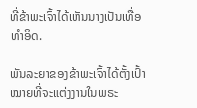ທີ່ຂ້າພະເຈົ້າໄດ້ເຫັນນາງເປັນເທື່ອທຳອິດ.

ພັນລະຍາຂອງຂ້າພະເຈົ້າໄດ້ຕັ້ງເປົ້າໝາຍທີ່ຈະແຕ່ງງານໃນພຣະ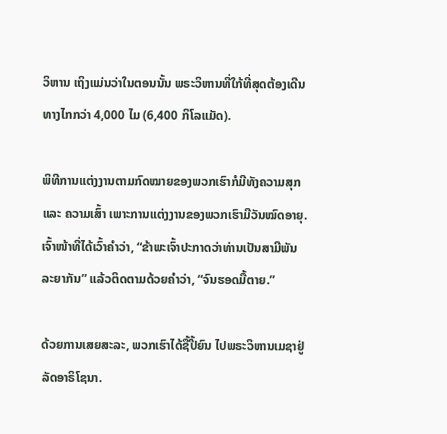ວິຫານ ເຖິງແມ່ນວ່າໃນຕອນນັ້ນ ພຣະວິຫານທີ່ໃກ້ທີ່ສຸດຕ້ອງເດີນທາງໄກກວ່າ 4,000 ໄມ (6,400 ກິໂລແມັດ).

ພິທີການແຕ່ງງານຕາມກົດໝາຍຂອງພວກເຮົາກໍມີທັງຄວາມສຸກ ແລະ ຄວາມເສົ້າ ເພາະການແຕ່ງງານຂອງພວກເຮົາມີວັນໝົດອາຍຸ. ເຈົ້າໜ້າທີ່ໄດ້ເວົ້າຄຳວ່າ, “ຂ້າພະເຈົ້າປະກາດວ່າທ່ານເປັນສາມີພັນລະຍາກັນ” ແລ້ວຕິດຕາມດ້ວຍຄຳວ່າ, “ຈົນຮອດມື້ຕາຍ.”

ດ້ວຍການເສຍສະລະ, ພວກເຮົາໄດ້ຊື້ປີ້ຍົນ ໄປພຣະວິຫານເມຊາຢູ່ລັດອາຣິໂຊນາ.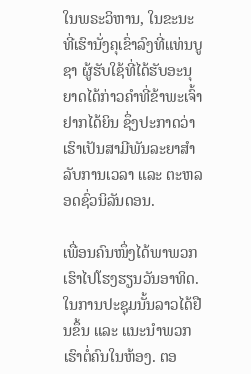ໃນພຣະວິຫານ, ໃນຂະນະທີ່ເຮົານັ່ງຄຸເຂົ່າລົງທີ່ແທ່ນບູຊາ ຜູ້ຮັບໃຊ້ທີ່ໄດ້ຮັບອະນຸຍາດໄດ້ກ່າວຄຳທີ່ຂ້າພະເຈົ້າຢາກໄດ້ຍິນ ຊຶ່ງປະກາດວ່າເຮົາເປັນສາມີພັນລະຍາສຳລັບການເວລາ ແລະ ຕະຫລອດຊົ່ວນິລັນດອນ.

ເພື່ອນຄົນໜຶ່ງໄດ້ພາພວກເຮົາໄປໂຮງຮຽນວັນອາທິດ. ໃນການປະຊຸມນັ້ນລາວໄດ້ຢືນຂຶ້ນ ແລະ ແນະນຳພວກເຮົາຕໍ່ຄົນໃນຫ້ອງ. ຕອ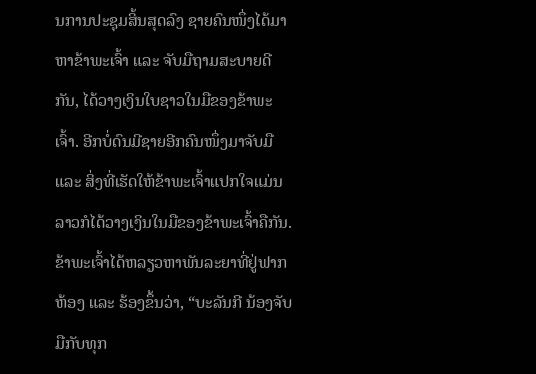ນການປະຊຸມສິ້ນສຸດລົງ ຊາຍຄົນໜຶ່ງໄດ້ມາຫາຂ້າພະເຈົ້າ ແລະ ຈັບມືຖາມສະບາຍດີກັນ, ໄດ້ວາງເງິນໃບຊາວໃນມືຂອງຂ້າພະເຈົ້າ. ອີກບໍ່ດົນມີຊາຍອີກຄົນໜຶ່ງມາຈັບມື ແລະ ສິ່ງທີ່ເຮັດໃຫ້ຂ້າພະເຈົ້າແປກໃຈແມ່ນ ລາວກໍໄດ້ວາງເງິນໃນມືຂອງຂ້າພະເຈົ້າຄືກັນ. ຂ້າພະເຈົ້າໄດ້ຫລຽວຫາພັນລະຍາທີ່ຢູ່ຟາກຫ້ອງ ແລະ ຮ້ອງຂຶ້ນວ່າ, “ບະລັນກີ ນ້ອງຈັບມືກັບທຸກ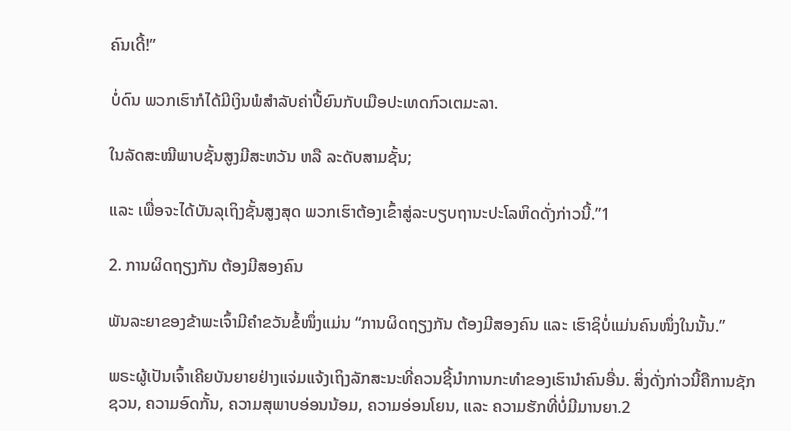ຄົນເດີ້!”

ບໍ່ດົນ ພວກເຮົາກໍໄດ້ມີເງິນພໍສຳລັບຄ່າປີ້ຍົນກັບເມືອປະເທດກົວເຕມະລາ.

ໃນລັດສະໝີພາບຊັ້ນສູງມີສະຫວັນ ຫລື ລະດັບສາມຊັ້ນ;

ແລະ ເພື່ອຈະໄດ້ບັນລຸເຖິງຊັ້ນສູງສຸດ ພວກເຮົາຕ້ອງເຂົ້າສູ່ລະບຽບຖານະປະໂລຫິດດັ່ງກ່າວນີ້.”1

2. ການຜິດຖຽງກັນ ຕ້ອງມີສອງຄົນ

ພັນລະຍາຂອງຂ້າພະເຈົ້າມີຄຳຂວັນຂໍ້ໜຶ່ງແມ່ນ “ການຜິດຖຽງກັນ ຕ້ອງມີສອງຄົນ ແລະ ເຮົາຊິບໍ່ແມ່ນຄົນໜຶ່ງໃນນັ້ນ.”

ພຣະຜູ້ເປັນເຈົ້າເຄີຍບັນຍາຍຢ່າງແຈ່ມແຈ້ງເຖິງລັກສະນະທີ່ຄວນຊີ້ນຳການກະທຳຂອງເຮົານຳຄົນອື່ນ. ສິ່ງດັ່ງກ່າວນີ້ຄືການຊັກຊວນ, ຄວາມອົດກັ້ນ, ຄວາມສຸພາບອ່ອນນ້ອມ, ຄວາມອ່ອນໂຍນ, ແລະ ຄວາມຮັກທີ່ບໍ່ມີມານຍາ.2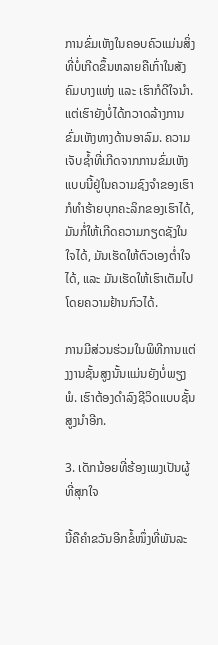ການຂົ່ມເຫັງໃນຄອບຄົວແມ່ນສິ່ງທີ່ບໍ່ເກີດຂຶ້ນຫລາຍຄືເກົ່າໃນສັງຄົມບາງແຫ່ງ ແລະ ເຮົາກໍດີໃຈນຳ. ແຕ່ເຮົາຍັງບໍ່ໄດ້ກວາດລ້າງການຂົ່ມເຫັງທາງດ້ານອາລົມ. ຄວາມເຈັບຊ້ຳທີ່ເກີດຈາກການຂົ່ມເຫັງແບບນີ້ຢູ່ໃນຄວາມຊົງຈຳຂອງເຮົາ ກໍທຳຮ້າຍບຸກຄະລິກຂອງເຮົາໄດ້, ມັນກໍ່ໃຫ້ເກີດຄວາມກຽດຊັງໃນໃຈໄດ້, ມັນເຮັດໃຫ້ຕົວເອງຕ່ຳໃຈໄດ້, ແລະ ມັນເຮັດໃຫ້ເຮົາເຕັມໄປໂດຍຄວາມຢ້ານກົວໄດ້.

ການມີສ່ວນຮ່ວມໃນພິທີການແຕ່ງງານຊັ້ນສູງນັ້ນແມ່ນຍັງບໍ່ພຽງພໍ. ເຮົາຕ້ອງດຳລົງຊີວິດແບບຊັ້ນສູງນຳອີກ.

3. ເດັກນ້ອຍທີ່ຮ້ອງເພງເປັນຜູ້ທີ່ສຸກໃຈ

ນີ້ຄືຄຳຂວັນອີກຂໍ້ໜຶ່ງທີ່ພັນລະ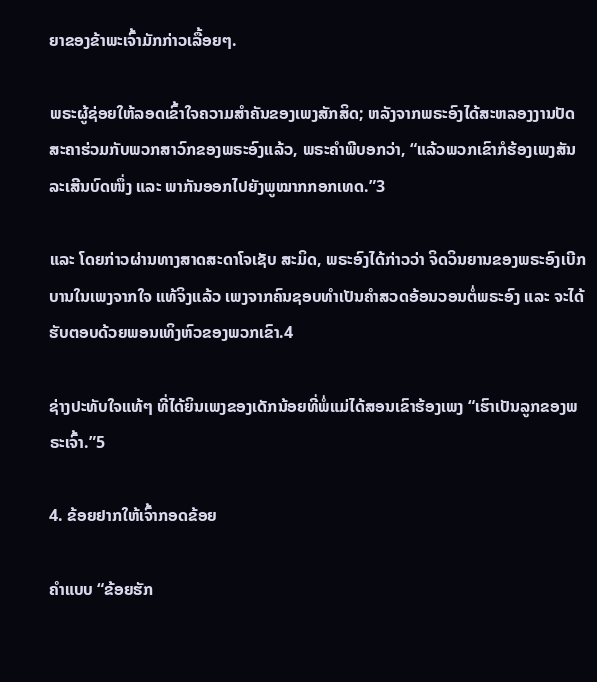ຍາຂອງຂ້າພະເຈົ້າມັກກ່າວເລື້ອຍໆ.

ພຣະຜູ້ຊ່ອຍໃຫ້ລອດເຂົ້າໃຈຄວາມສຳຄັນຂອງເພງສັກສິດ; ຫລັງຈາກພຣະອົງໄດ້ສະຫລອງງານປັດສະຄາຮ່ວມກັບພວກສາວົກຂອງພຣະອົງແລ້ວ, ພຣະຄຳພີບອກວ່າ, “ແລ້ວພວກເຂົາກໍຮ້ອງເພງສັນລະເສີນບົດໜຶ່ງ ແລະ ພາກັນອອກໄປຍັງພູໝາກກອກເທດ.”3

ແລະ ໂດຍກ່າວຜ່ານທາງສາດສະດາໂຈເຊັບ ສະມິດ, ພຣະອົງໄດ້ກ່າວວ່າ ຈິດວິນຍານຂອງພຣະອົງເບີກບານໃນເພງຈາກໃຈ ແທ້ຈິງແລ້ວ ເພງຈາກຄົນຊອບທຳເປັນຄຳສວດອ້ອນວອນຕໍ່ພຣະອົງ ແລະ ຈະໄດ້ຮັບຕອບດ້ວຍພອນເທິງຫົວຂອງພວກເຂົາ.4

ຊ່າງປະທັບໃຈແທ້ໆ ທີ່ໄດ້ຍິນເພງຂອງເດັກນ້ອຍທີ່ພໍ່ແມ່ໄດ້ສອນເຂົາຮ້ອງເພງ “ເຮົາເປັນລູກຂອງພຣະເຈົ້າ.”5

4. ຂ້ອຍຢາກໃຫ້ເຈົ້າກອດຂ້ອຍ

ຄຳແບບ “ຂ້ອຍຮັກ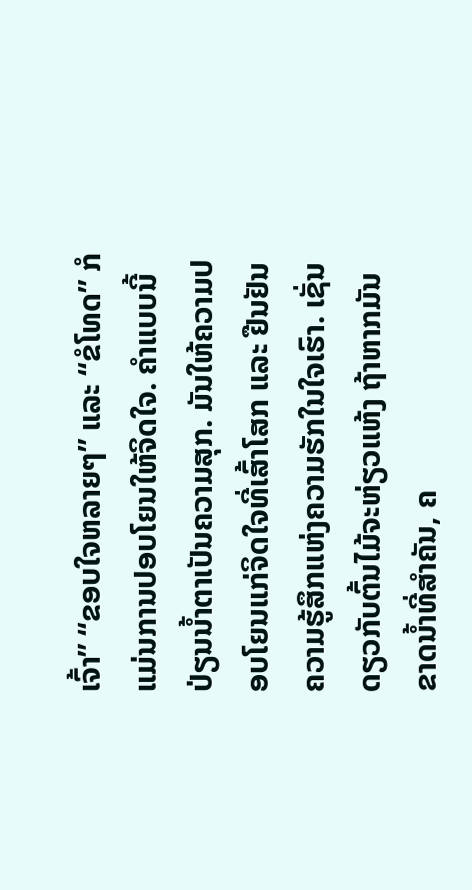ເຈົ້າ” “ຂອບໃຈຫລາຍໆ” ແລະ “ຂໍໂທດ” ກໍແມ່ນການປອບໂຍນໃຫ້ຈິດໃຈ. ຄຳແບບນີ້ປ່ຽນນ້ຳຕາເປັນຄວາມສຸກ. ມັນໃຫ້ຄວາມປອບໂຍນແກ່ຈິດໃຈທີ່ເສົ້າໂສກ ແລະ ຢືນຢັນຄວາມຮູ້ສຶກແຫ່ງຄວາມຮັກໃນໃຈເຮົາ. ເຊັ່ນດຽວກັບຕົ້ນໄມ້ຈະຫ່ຽວແຫ້ງ ຖ້າຫາກມັນຂາດນ້ຳທີ່ສຳຄັນ, ຄ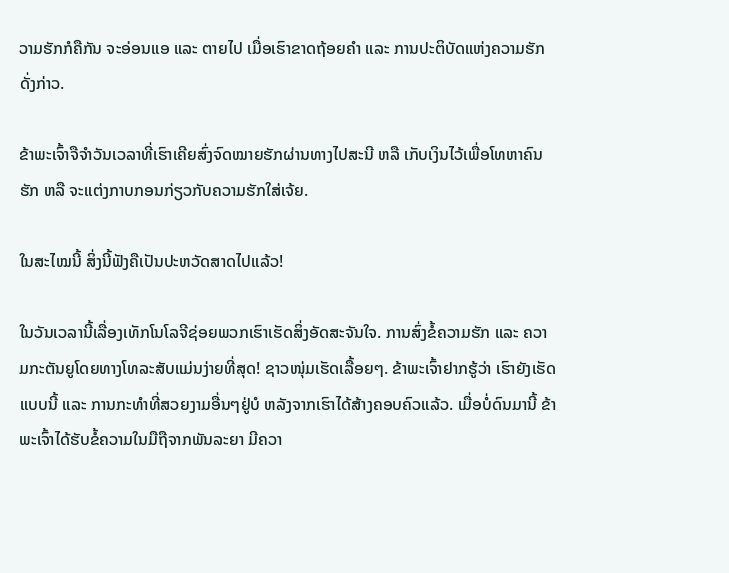ວາມຮັກກໍຄືກັນ ຈະອ່ອນແອ ແລະ ຕາຍໄປ ເມື່ອເຮົາຂາດຖ້ອຍຄຳ ແລະ ການປະຕິບັດແຫ່ງຄວາມຮັກດັ່ງກ່າວ.

ຂ້າພະເຈົ້າຈືຈຳວັນເວລາທີ່ເຮົາເຄີຍສົ່ງຈົດໝາຍຮັກຜ່ານທາງໄປສະນີ ຫລື ເກັບເງິນໄວ້ເພື່ອໂທຫາຄົນຮັກ ຫລື ຈະແຕ່ງກາບກອນກ່ຽວກັບຄວາມຮັກໃສ່ເຈ້ຍ.

ໃນສະໄໝນີ້ ສິ່ງນີ້ຟັງຄືເປັນປະຫວັດສາດໄປແລ້ວ!

ໃນວັນເວລານີ້ເລື່ອງເທັກໂນໂລຈີຊ່ອຍພວກເຮົາເຮັດສິ່ງອັດສະຈັນໃຈ. ການສົ່ງຂໍ້ຄວາມຮັກ ແລະ ຄວາມກະຕັນຍູໂດຍທາງໂທລະສັບແມ່ນງ່າຍທີ່ສຸດ! ຊາວໜຸ່ມເຮັດເລື້ອຍໆ. ຂ້າພະເຈົ້າຢາກຮູ້ວ່າ ເຮົາຍັງເຮັດແບບນີ້ ແລະ ການກະທຳທີ່ສວຍງາມອື່ນໆຢູ່ບໍ ຫລັງຈາກເຮົາໄດ້ສ້າງຄອບຄົວແລ້ວ. ເມື່ອບໍ່ດົນມານີ້ ຂ້າພະເຈົ້າໄດ້ຮັບຂໍ້ຄວາມໃນມືຖືຈາກພັນລະຍາ ມີຄວາ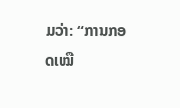ມວ່າ: “ການກອດເໝື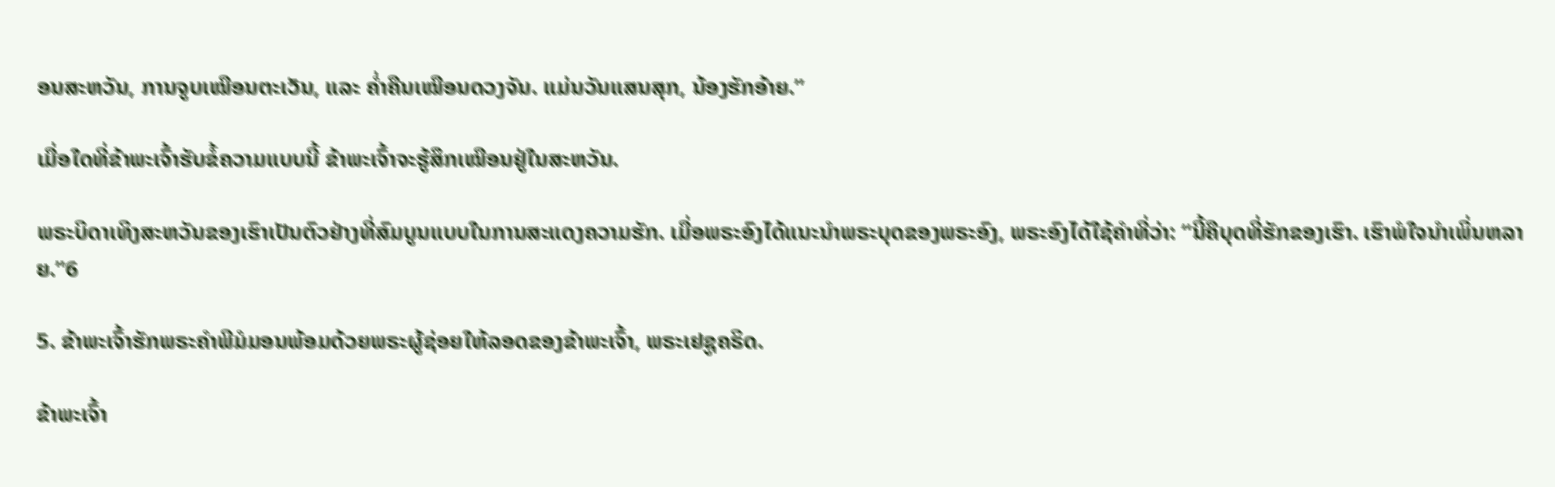ອນສະຫວັນ, ການຈູບເໝືອນຕະເວັນ, ແລະ ຄ່ຳຄືນເໝືອນດວງຈັນ. ແມ່ນວັນແສນສຸກ, ນ້ອງຮັກອ້າຍ.”

ເມື່ອໃດທີ່ຂ້າພະເຈົ້າຮັບຂໍ້ຄວາມແບບນີ້ ຂ້າພະເຈົ້າຈະຮູ້ສຶກເໝືອນຢູ່ໃນສະຫວັນ.

ພຣະບິດາເທິງສະຫວັນຂອງເຮົາເປັນຕົວຢ່າງທີ່ສົມບູນແບບໃນການສະແດງຄວາມຮັກ. ເມື່ອພຣະອົງໄດ້ແນະນຳພຣະບຸດຂອງພຣະອົງ, ພຣະອົງໄດ້ໃຊ້ຄຳທີ່ວ່າ: “ນີ້ຄືບຸດທີ່ຮັກຂອງເຮົາ. ເຮົາພໍໃຈນຳເພິ່ນຫລາຍ.”6

5. ຂ້າພະເຈົ້າຮັກພຣະຄຳພີມໍມອນພ້ອມດ້ວຍພຣະຜູ້ຊ່ອຍໃຫ້ລອດຂອງຂ້າພະເຈົ້າ, ພຣະເຢຊູຄຣິດ.

ຂ້າພະເຈົ້າ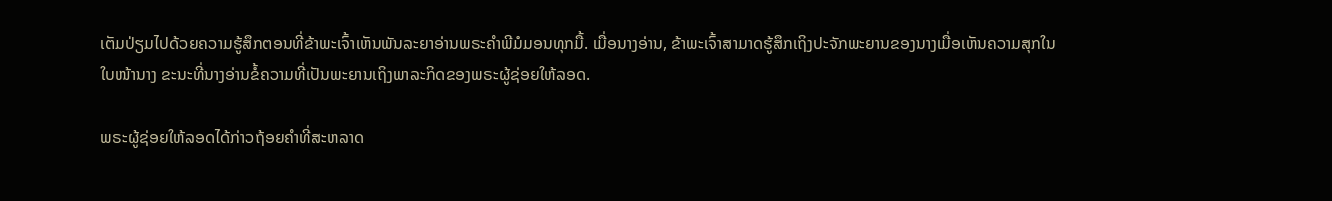ເຕັມປ່ຽມໄປດ້ວຍຄວາມຮູ້ສຶກຕອນທີ່ຂ້າພະເຈົ້າເຫັນພັນລະຍາອ່ານພຣະຄຳພີມໍມອນທຸກມື້. ເມື່ອນາງອ່ານ, ຂ້າພະເຈົ້າສາມາດຮູ້ສຶກເຖິງປະຈັກພະຍານຂອງນາງເມື່ອເຫັນຄວາມສຸກໃນໃບໜ້ານາງ ຂະນະທີ່ນາງອ່ານຂໍ້ຄວາມທີ່ເປັນພະຍານເຖິງພາລະກິດຂອງພຣະຜູ້ຊ່ອຍໃຫ້ລອດ.

ພຣະຜູ້ຊ່ອຍໃຫ້ລອດໄດ້ກ່າວຖ້ອຍຄຳທີ່ສະຫລາດ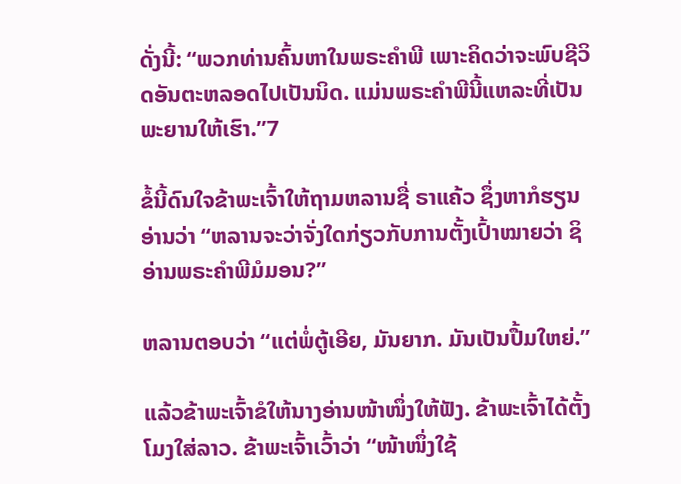ດັ່ງນີ້: “ພວກທ່ານຄົ້ນຫາໃນພຣະຄຳພີ ເພາະຄິດວ່າຈະພົບຊີວິດອັນຕະຫລອດໄປເປັນນິດ. ແມ່ນພຣະຄຳພີນີ້ແຫລະທີ່ເປັນພະຍານໃຫ້ເຮົາ.”7

ຂໍ້ນີ້ດົນໃຈຂ້າພະເຈົ້າໃຫ້ຖາມຫລານຊື່ ຣາແຄ້ວ ຊຶ່ງຫາກໍຮຽນອ່ານວ່າ “ຫລານຈະວ່າຈັ່ງໃດກ່ຽວກັບການຕັ້ງເປົ້າໝາຍວ່າ ຊິອ່ານພຣະຄຳພີມໍມອນ?”

ຫລານຕອບວ່າ “ແຕ່ພໍ່ຕູ້ເອີຍ, ມັນຍາກ. ມັນເປັນປື້ມໃຫຍ່.”

ແລ້ວຂ້າພະເຈົ້າຂໍໃຫ້ນາງອ່ານໜ້າໜຶ່ງໃຫ້ຟັງ. ຂ້າພະເຈົ້າໄດ້ຕັ້ງໂມງໃສ່ລາວ. ຂ້າພະເຈົ້າເວົ້າວ່າ “ໜ້າໜຶ່ງໃຊ້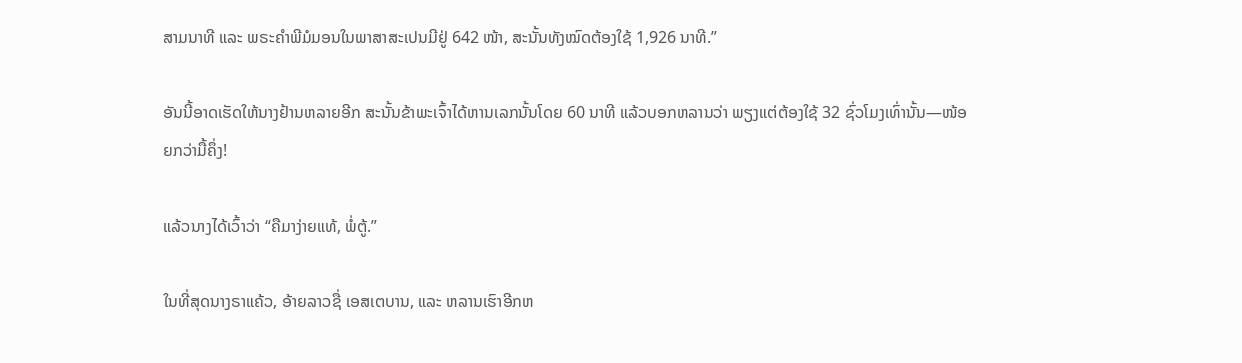ສາມນາທີ ແລະ ພຣະຄຳພີມໍມອນໃນພາສາສະເປນມີຢູ່ 642 ໜ້າ, ສະນັ້ນທັງໝົດຕ້ອງໃຊ້ 1,926 ນາທີ.”

ອັນນີ້ອາດເຮັດໃຫ້ນາງຢ້ານຫລາຍອີກ ສະນັ້ນຂ້າພະເຈົ້າໄດ້ຫານເລກນັ້ນໂດຍ 60 ນາທີ ແລ້ວບອກຫລານວ່າ ພຽງແຕ່ຕ້ອງໃຊ້ 32 ຊົ່ວໂມງເທົ່ານັ້ນ—ໜ້ອຍກວ່າມື້ຄຶ່ງ!

ແລ້ວນາງໄດ້ເວົ້າວ່າ “ຄືມາງ່າຍແທ້, ພໍ່ຕູ້.”

ໃນທີ່ສຸດນາງຣາແຄ້ວ, ອ້າຍລາວຊື່ ເອສເຕບານ, ແລະ ຫລານເຮົາອີກຫ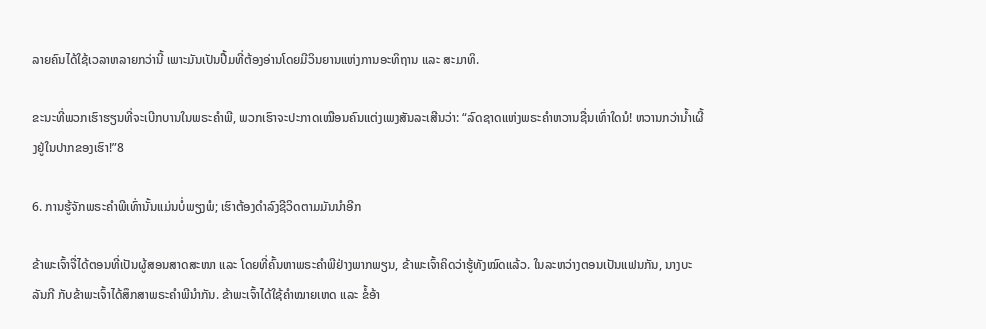ລາຍຄົນໄດ້ໃຊ້ເວລາຫລາຍກວ່ານີ້ ເພາະມັນເປັນປື້ມທີ່ຕ້ອງອ່ານໂດຍມີວິນຍານແຫ່ງການອະທິຖານ ແລະ ສະມາທິ.

ຂະນະທີ່ພວກເຮົາຮຽນທີ່ຈະເບີກບານໃນພຣະຄຳພີ, ພວກເຮົາຈະປະກາດເໝືອນຄົນແຕ່ງເພງສັນລະເສີນວ່າ: “ລົດຊາດແຫ່ງພຣະຄຳຫວານຊື່ນເທົ່າໃດນໍ! ຫວານກວ່ານ້ຳເຜີ້ງຢູ່ໃນປາກຂອງເຮົາ!”8

6. ການຮູ້ຈັກພຣະຄຳພີເທົ່ານັ້ນແມ່ນບໍ່ພຽງພໍ; ເຮົາຕ້ອງດຳລົງຊີວິດຕາມມັນນຳອີກ

ຂ້າພະເຈົ້າຈື່ໄດ້ຕອນທີ່ເປັນຜູ້ສອນສາດສະໜາ ແລະ ໂດຍທີ່ຄົ້ນຫາພຣະຄຳພີຢ່າງພາກພຽນ, ຂ້າພະເຈົ້າຄິດວ່າຮູ້ທັງໝົດແລ້ວ. ໃນລະຫວ່າງຕອນເປັນແຟນກັນ, ນາງບະລັນກີ ກັບຂ້າພະເຈົ້າໄດ້ສຶກສາພຣະຄຳພີນຳກັນ. ຂ້າພະເຈົ້າໄດ້ໃຊ້ຄຳໝາຍເຫດ ແລະ ຂໍ້ອ້າ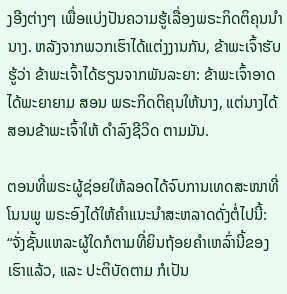ງອີງຕ່າງໆ ເພື່ອແບ່ງປັນຄວາມຮູ້ເລື່ອງພຣະກິດຕິຄຸນນຳນາງ. ຫລັງຈາກພວກເຮົາໄດ້ແຕ່ງງານກັນ, ຂ້າພະເຈົ້າຮັບຮູ້ວ່າ ຂ້າພະເຈົ້າໄດ້ຮຽນຈາກພັນລະຍາ: ຂ້າພະເຈົ້າອາດໄດ້ພະຍາຍາມ ສອນ ພຣະກິດຕິຄຸນໃຫ້ນາງ, ແຕ່ນາງໄດ້ສອນຂ້າພະເຈົ້າໃຫ້ ດຳລົງຊີວິດ ຕາມມັນ.

ຕອນທີ່ພຣະຜູ້ຊ່ອຍໃຫ້ລອດໄດ້ຈົບການເທດສະໜາທີ່ໂນນພູ ພຣະອົງໄດ້ໃຫ້ຄຳແນະນຳສະຫລາດດັ່ງຕໍ່ໄປນີ້: “ຈັ່ງຊັ້ນແຫລະຜູ້ໃດກໍຕາມທີ່ຍິນຖ້ອຍຄຳເຫລົ່ານີ້ຂອງເຮົາແລ້ວ, ແລະ ປະຕິບັດຕາມ ກໍເປັນ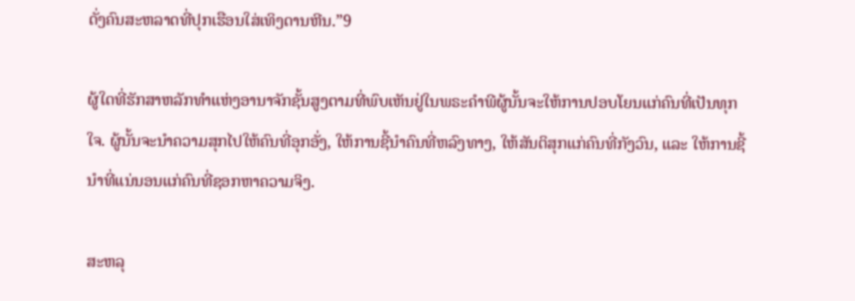ດັ່ງຄົນສະຫລາດທີ່ປຸກເຮືອນໃສ່ເທິງດານຫີນ.”9

ຜູ້ໃດທີ່ຮັກສາຫລັກທຳແຫ່ງອານາຈັກຊັ້ນສູງຕາມທີ່ພົບເຫັນຢູ່ໃນພຣະຄຳພີຜູ້ນັ້ນຈະໃຫ້ການປອບໂຍນແກ່ຄົນທີ່ເປັນທຸກໃຈ. ຜູ້ນັ້ນຈະນຳຄວາມສຸກໄປໃຫ້ຄົນທີ່ອຸກອັ່ງ, ໃຫ້ການຊີ້ນຳຄົນທີ່ຫລົງທາງ, ໃຫ້ສັນຕິສຸກແກ່ຄົນທີ່ກັງວົນ, ແລະ ໃຫ້ການຊີ້ນຳທີ່ແນ່ນອນແກ່ຄົນທີ່ຊອກຫາຄວາມຈິງ.

ສະຫລຸ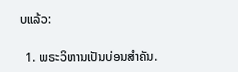ບແລ້ວ:

  1. ພຣະວິຫານເປັນບ່ອນສຳຄັນ.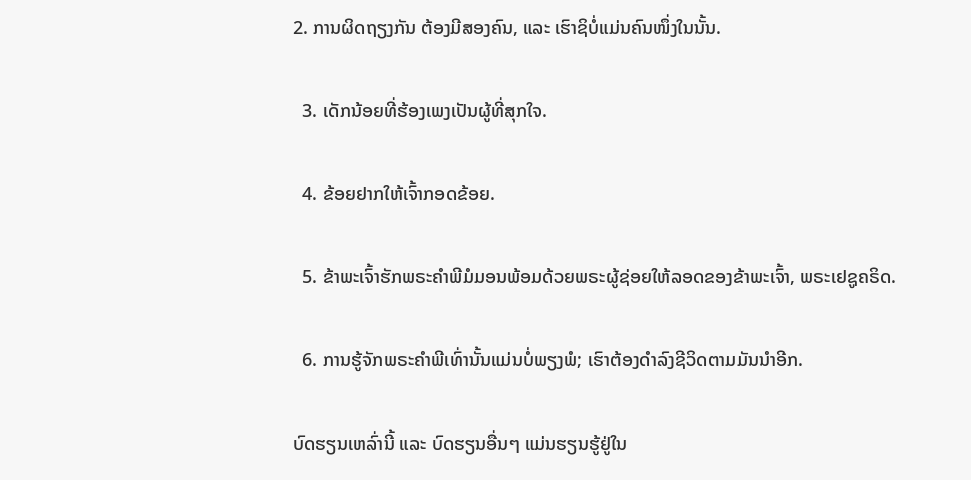2. ການຜິດຖຽງກັນ ຕ້ອງມີສອງຄົນ, ແລະ ເຮົາຊິບໍ່ແມ່ນຄົນໜຶ່ງໃນນັ້ນ.

  3. ເດັກນ້ອຍທີ່ຮ້ອງເພງເປັນຜູ້ທີ່ສຸກໃຈ.

  4. ຂ້ອຍຢາກໃຫ້ເຈົ້າກອດຂ້ອຍ.

  5. ຂ້າພະເຈົ້າຮັກພຣະຄຳພີມໍມອນພ້ອມດ້ວຍພຣະຜູ້ຊ່ອຍໃຫ້ລອດຂອງຂ້າພະເຈົ້າ, ພຣະເຢຊູຄຣິດ.

  6. ການຮູ້ຈັກພຣະຄຳພີເທົ່ານັ້ນແມ່ນບໍ່ພຽງພໍ; ເຮົາຕ້ອງດຳລົງຊີວິດຕາມມັນນຳອີກ.

ບົດຮຽນເຫລົ່ານີ້ ແລະ ບົດຮຽນອື່ນໆ ແມ່ນຮຽນຮູ້ຢູ່ໃນ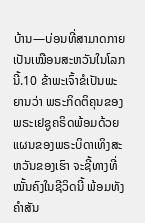ບ້ານ—ບ່ອນທີ່ສາມາດກາຍເປັນເໝືອນສະຫວັນໃນໂລກນີ້.10 ຂ້າພະເຈົ້າຂໍເປັນພະຍານວ່າ ພຣະກິດຕິຄຸນຂອງພຣະເຢຊູຄຣິດພ້ອມດ້ວຍແຜນຂອງພຣະບິດາເທິງສະຫວັນຂອງເຮົາ ຈະຊີ້ທາງທີ່ໝັ້ນຄົງໃນຊີວິດນີ້ ພ້ອມທັງຄຳສັນ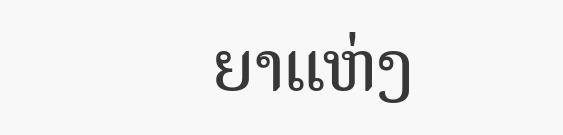ຍາແຫ່ງ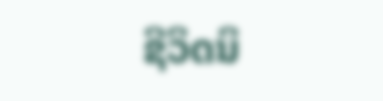ຊີວິດນິ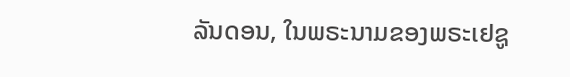ລັນດອນ, ໃນພຣະນາມຂອງພຣະເຢຊູ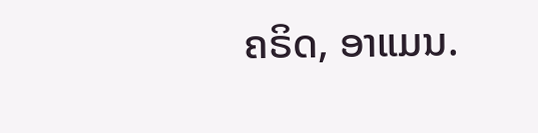ຄຣິດ, ອາແມນ.